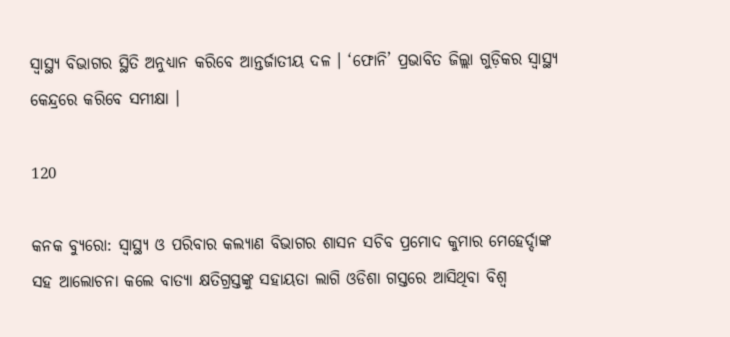ସ୍ୱାସ୍ଥ୍ୟ ବିଭାଗର ସ୍ଥିତି ଅନୁଧ୍ୟାନ କରିବେ ଆନ୍ତର୍ଜାତୀୟ ଦଳ । ‘ଫୋନି’ ପ୍ରଭାବିତ ଜିଲ୍ଲା ଗୁଡ଼ିକର ସ୍ୱାସ୍ଥ୍ୟ କେନ୍ଦ୍ରରେ କରିବେ ସମୀକ୍ଷା ।

120

କନକ ବ୍ୟୁରୋ: ସ୍ୱାସ୍ଥ୍ୟ ଓ ପରିବାର କଲ୍ୟାଣ ବିଭାଗର ଶାସନ ସଚିବ ପ୍ରମୋଦ କୁମାର ମେହେର୍ଦ୍ଦାଙ୍କ ସହ ଆଲୋଚନା କଲେ ବାତ୍ୟା କ୍ଷତିଗ୍ରସ୍ତଙ୍କୁ ସହାୟତା ଲାଗି ଓଡିଶା ଗସ୍ତରେ ଆସିଥିବା ବିଶ୍ୱ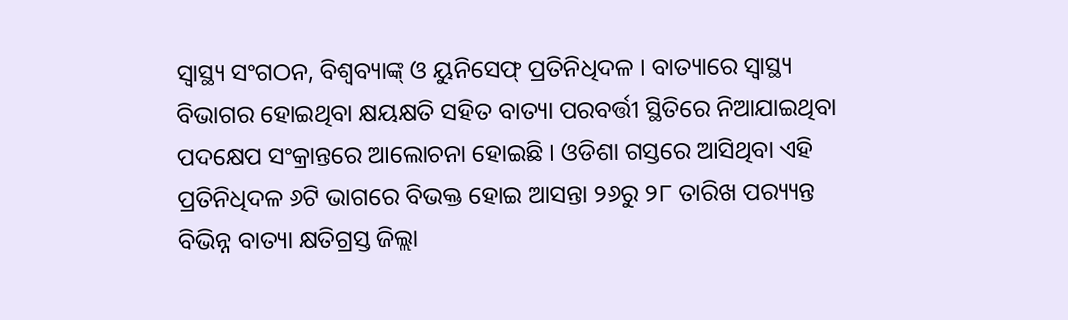ସ୍ୱାସ୍ଥ୍ୟ ସଂଗଠନ, ବିଶ୍ୱବ୍ୟାଙ୍କ୍ ଓ ୟୁନିସେଫ୍ ପ୍ରତିନିଧିଦଳ । ବାତ୍ୟାରେ ସ୍ୱାସ୍ଥ୍ୟ ବିଭାଗର ହୋଇଥିବା କ୍ଷୟକ୍ଷତି ସହିତ ବାତ୍ୟା ପରବର୍ତ୍ତୀ ସ୍ଥିତିରେ ନିଆଯାଇଥିବା ପଦକ୍ଷେପ ସଂକ୍ରାନ୍ତରେ ଆଲୋଚନା ହୋଇଛି । ଓଡିଶା ଗସ୍ତରେ ଆସିଥିବା ଏହି ପ୍ରତିନିଧିଦଳ ୬ଟି ଭାଗରେ ବିଭକ୍ତ ହୋଇ ଆସନ୍ତା ୨୬ରୁ ୨୮ ତାରିଖ ପର‌୍ୟ୍ୟନ୍ତ ବିଭିନ୍ନ ବାତ୍ୟା କ୍ଷତିଗ୍ରସ୍ତ ଜିଲ୍ଲା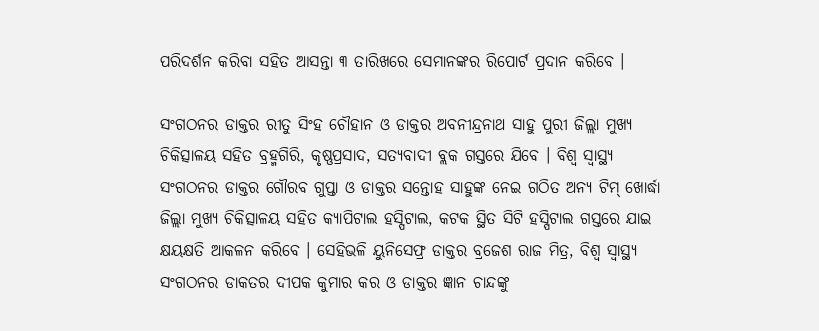ପରିଦର୍ଶନ କରିବା ସହିତ ଆସନ୍ତା ୩ ତାରିଖରେ ସେମାନଙ୍କର ରିପୋର୍ଟ ପ୍ରଦାନ କରିବେ ।

ସଂଗଠନର ଡାକ୍ତର ରୀତୁ ସିଂହ ଚୌହାନ ଓ ଡାକ୍ତର ଅବନୀନ୍ଦ୍ରନାଥ ସାହୁ ପୁରୀ ଜିଲ୍ଲା ମୁଖ୍ୟ ଚିକିତ୍ସାଳୟ ସହିତ ବ୍ରହ୍ମଗିରି, କୃଷ୍ଣପ୍ରସାଦ, ସତ୍ୟବାଦୀ ବ୍ଲକ ଗସ୍ତରେ ଯିବେ । ବିଶ୍ୱ ସ୍ୱାସ୍ଥ୍ୟ ସଂଗଠନର ଡାକ୍ତର ଗୌରବ ଗୁପ୍ତା ଓ ଡାକ୍ତର ସନ୍ତୋହ ସାହୁଙ୍କ ନେଇ ଗଠିତ ଅନ୍ୟ ଟିମ୍ ଖୋର୍ଦ୍ଧା ଜିଲ୍ଲା ମୁଖ୍ୟ ଚିକିତ୍ସାଳୟ ସହିତ କ୍ୟାପିଟାଲ ହସ୍ପିଟାଲ, କଟକ ସ୍ଥିତ ସିଟି ହସ୍ପିଟାଲ ଗସ୍ତରେ ଯାଇ କ୍ଷୟକ୍ଷତି ଆକଳନ କରିବେ । ସେହିଭଳି ୟୁନିସେଫ୍ର ଡାକ୍ତର ବ୍ରଜେଶ ରାଜ ମିତ୍ର, ବିଶ୍ୱ ସ୍ୱାସ୍ଥ୍ୟ ସଂଗଠନର ଡାକତର ଦୀପକ କୁମାର କର ଓ ଡାକ୍ତର ଜ୍ଞାନ ଚାନ୍ଦଙ୍କୁ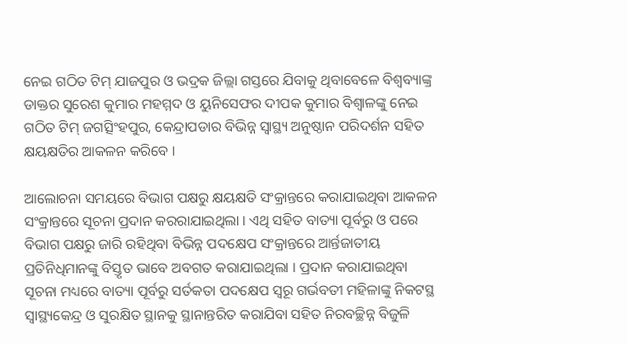ନେଇ ଗଠିତ ଟିମ୍ ଯାଜପୁର ଓ ଭଦ୍ରକ ଜିଲ୍ଲା ଗସ୍ତରେ ଯିବାକୁ ଥିବାବେଳେ ବିଶ୍ୱବ୍ୟାଙ୍କ୍ର ଡାକ୍ତର ସୁରେଶ କୁମାର ମହମ୍ମଦ ଓ ୟୁନିସେଫର ଦୀପକ କୁମାର ବିଶ୍ୱାଳଙ୍କୁ ନେଇ ଗଠିତ ଟିମ୍ ଜଗତ୍ସିଂହପୁର, କେନ୍ଦ୍ରାପଡାର ବିଭିନ୍ନ ସ୍ୱାସ୍ଥ୍ୟ ଅନୁଷ୍ଠାନ ପରିଦର୍ଶନ ସହିତ କ୍ଷୟକ୍ଷତିର ଆକଳନ କରିବେ ।

ଆଲୋଚନା ସମୟରେ ବିଭାଗ ପକ୍ଷରୁ କ୍ଷୟକ୍ଷତି ସଂକ୍ରାନ୍ତରେ କରାଯାଇଥିବା ଆକଳନ ସଂକ୍ରାନ୍ତରେ ସୂଚନା ପ୍ରଦାନ କରରାଯାଇଥିଲା । ଏଥି ସହିତ ବାତ୍ୟା ପୂର୍ବରୁ ଓ ପରେ ବିଭାଗ ପକ୍ଷରୁ ଜାରି ରହିଥିବା ବିଭିନ୍ନ ପଦକ୍ଷେପ ସଂକ୍ରାନ୍ତରେ ଆର୍ନ୍ତଜାତୀୟ ପ୍ରତିନିଧିମାନଙ୍କୁ ବିସ୍ତୃତ ଭାବେ ଅବଗତ କରାଯାଇଥିଲା । ପ୍ରଦାନ କରାଯାଇଥିବା ସୂଚନା ମଧ୍ୟରେ ବାତ୍ୟା ପୂର୍ବରୁ ସର୍ତକତା ପଦକ୍ଷେପ ସ୍ୱରୂ ଗର୍ଭବତୀ ମହିଳାଙ୍କୁ ନିକଟସ୍ଥ ସ୍ୱାସ୍ଥ୍ୟକେନ୍ଦ୍ର ଓ ସୁରକ୍ଷିତ ସ୍ଥାନକୁ ସ୍ଥାନାନ୍ତରିତ କରାଯିବା ସହିତ ନିରବଚ୍ଛିନ୍ନ ବିଜୁଳି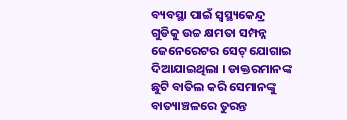ବ୍ୟବସ୍ଥା ପାଇଁ ସ୍ୱସ୍ଥ୍ୟକେନ୍ଦ୍ର ଗୁଡିକୁ ଉଚ୍ଚ କ୍ଷମତା ସମ୍ପନ୍ନ ଜେନେରେଟର ସେଟ୍ ଯୋଗାଇ ଦିଆଯାଇଥିଲା । ଡାକ୍ତରମାନଙ୍କ ଛୁଟି ବାତିଲ କରି ସେମାନଙ୍କୁ ବାତ୍ୟାଞ୍ଚଳରେ ତୁରନ୍ତ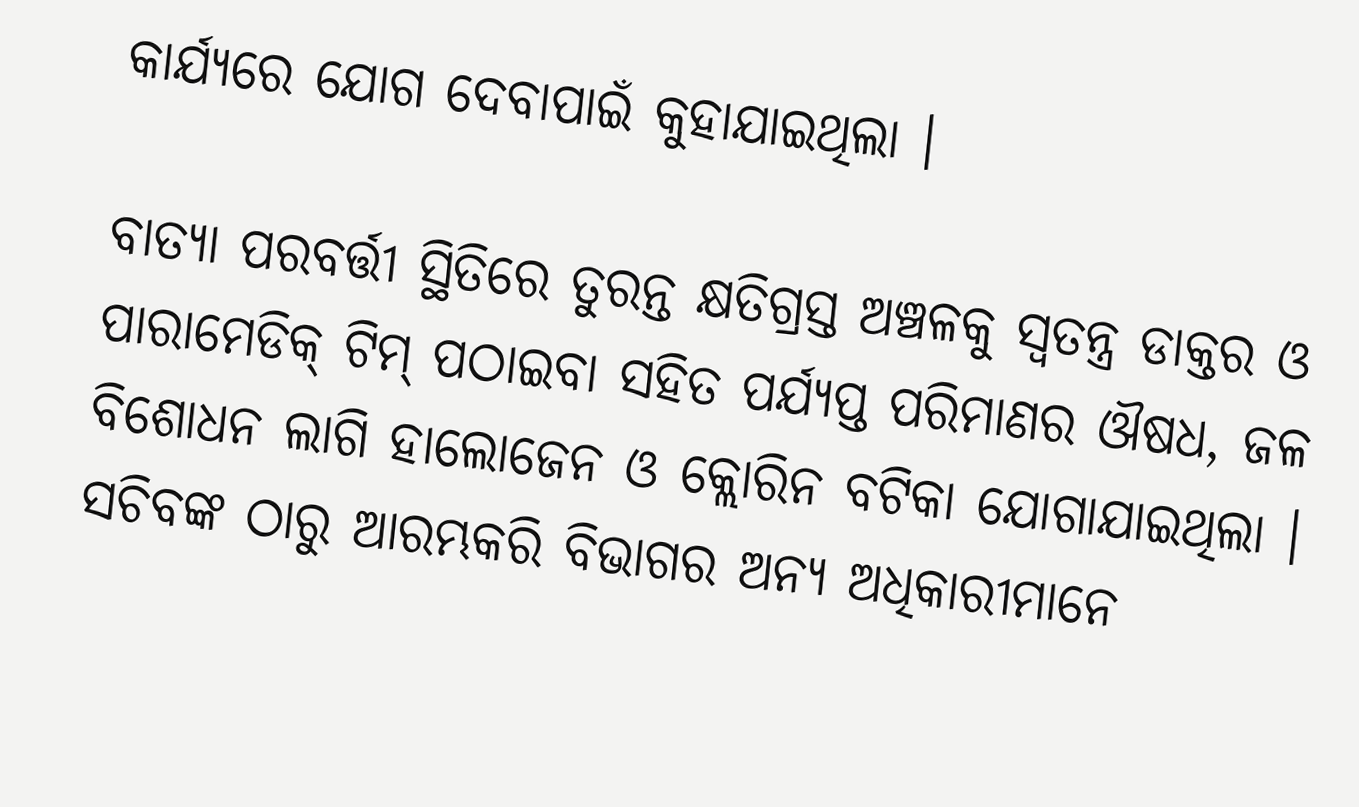କାର୍ଯ୍ୟରେ ଯୋଗ ଦେବାପାଇଁ କୁହାଯାଇଥିଲା ।

ବାତ୍ୟା ପରବର୍ତ୍ତୀ ସ୍ଥିତିରେ ତୁରନ୍ତ କ୍ଷତିଗ୍ରସ୍ତ ଅଞ୍ଚଳକୁ ସ୍ୱତନ୍ତ୍ର ଡାକ୍ତର ଓ ପାରାମେଡିକ୍ ଟିମ୍ ପଠାଇବା ସହିତ ପର୍ଯ୍ୟପ୍ତ ପରିମାଣର ଔଷଧ, ଜଳ ବିଶୋଧନ ଲାଗି ହାଲୋଜେନ ଓ କ୍ଲୋରିନ ବଟିକା ଯୋଗାଯାଇଥିଲା । ସଚିବଙ୍କ ଠାରୁ ଆରମ୍ଭକରି ବିଭାଗର ଅନ୍ୟ ଅଧିକାରୀମାନେ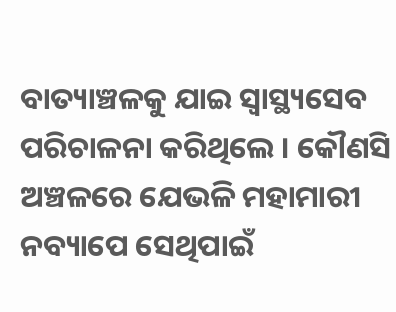ବାତ୍ୟାଞ୍ଚଳକୁ ଯାଇ ସ୍ୱାସ୍ଥ୍ୟସେବ ପରିଚାଳନା କରିଥିଲେ । କୌଣସି ଅଞ୍ଚଳରେ ଯେଭଳି ମହାମାରୀ ନବ୍ୟାପେ ସେଥିପାଇଁ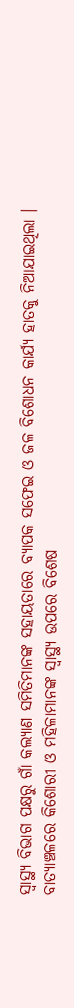ସ୍ୱାସ୍ଥ୍ୟ ବିଭାଗ ପକ୍ଷରୁ ଗାଁ କଲ୍ୟାଣ ସମିତିମାନଙ୍କ ସହାୟତାରେ ବ୍ୟାପକ ସଫେଇ ଓ ଜଳ ବିଶୋଧନ କାର୍ଯ୍ୟ ହାତକୁ ନିଆଯାଇଥିଲା । ବାତ୍ୟାଞ୍ଚଳରେ କିଶୋରୀ ଓ ମହିଳାମାନଙ୍କ ସ୍ୱାସ୍ଥ୍ୟ ଉପରେ ବିଶେଷ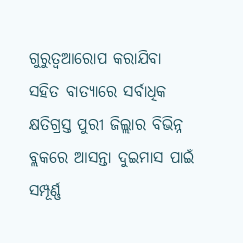ଗୁରୁତ୍ୱଆରୋପ କରାଯିବା ସହିତ ବାତ୍ୟାରେ ସର୍ବାଧିକ କ୍ଷତିଗ୍ରସ୍ତ ପୁରୀ ଜିଲ୍ଲାର ବିଭିନ୍ନ ବ୍ଲକରେ ଆସନ୍ତା ଦୁଇମାସ ପାଇଁ ସମ୍ପୂର୍ଣ୍ଣ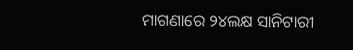ମାଗଣାରେ ୨୪ଲକ୍ଷ ସାନିଟାରୀ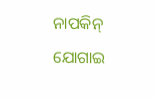ନାପକିନ୍ ଯୋଗାଇ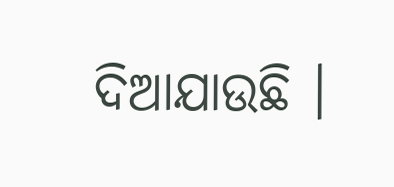ଦିଆଯାଉଛି ।